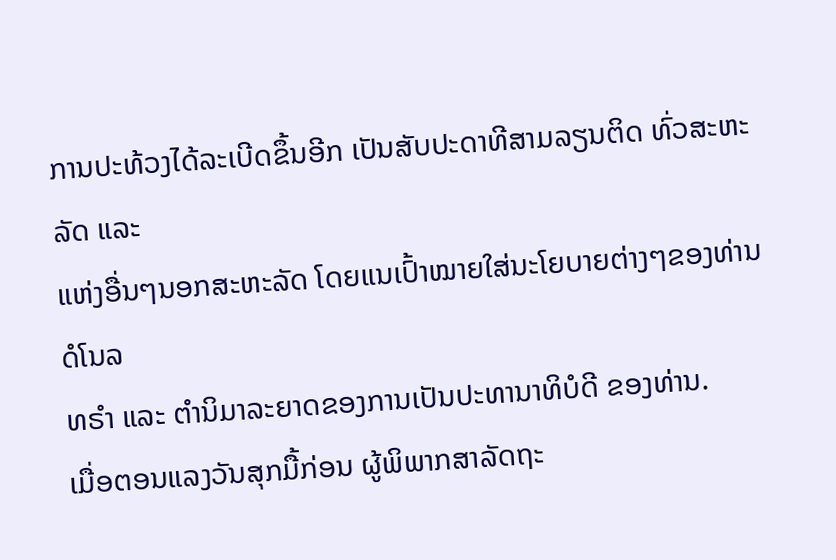ການປະທ້ວງໄດ້ລະເບີດຂຶ້ນອີກ ເປັນສັບປະດາທີສາມລຽນຕິດ ທົ່ວສະຫະລັດ ແລະ
ແຫ່ງອື່ນໆນອກສະຫະລັດ ໂດຍແນເປົ້າໝາຍໃສ່ນະໂຍບາຍຕ່າງໆຂອງທ່ານດໍໂນລ
ທຣຳ ແລະ ຕຳນິມາລະຍາດຂອງການເປັນປະທານາທິບໍດີ ຂອງທ່ານ.
ເມື່ອຕອນແລງວັນສຸກມື້ກ່ອນ ຜູ້ພິພາກສາລັດຖະ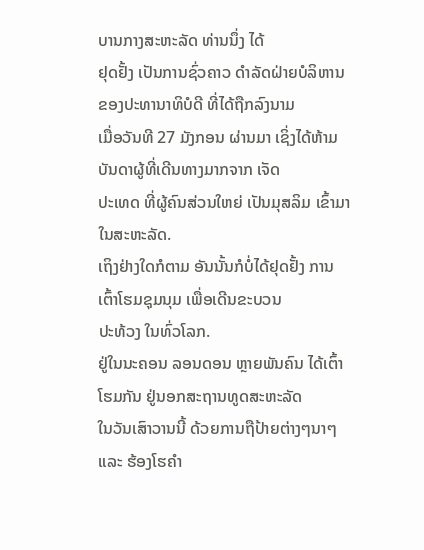ບານກາງສະຫະລັດ ທ່ານນຶ່ງ ໄດ້
ຢຸດຢັ້ງ ເປັນການຊົ່ວຄາວ ດຳລັດຝ່າຍບໍລິຫານ ຂອງປະທານາທິບໍດີ ທີ່ໄດ້ຖືກລົງນາມ
ເມື່ອວັນທີ 27 ມັງກອນ ຜ່ານມາ ເຊິ່ງໄດ້ຫ້າມບັນດາຜູ້ທີ່ເດີນທາງມາກຈາກ ເຈັດ
ປະເທດ ທີ່ຜູ້ຄົນສ່ວນໃຫຍ່ ເປັນມຸສລິມ ເຂົ້າມາໃນສະຫະລັດ.
ເຖິງຢ່າງໃດກໍຕາມ ອັນນັ້ນກໍບໍ່ໄດ້ຢຸດຢັ້ງ ການເຕົ້າໂຮມຊຸມນຸມ ເພື່ອເດີນຂະບວນ
ປະທ້ວງ ໃນທົ່ວໂລກ.
ຢູ່ໃນນະຄອນ ລອນດອນ ຫຼາຍພັນຄົນ ໄດ້ເຕົ້າໂຮມກັນ ຢູ່ນອກສະຖານທູດສະຫະລັດ
ໃນວັນເສົາວານນີ້ ດ້ວຍການຖືປ້າຍຕ່າງໆນາໆ ແລະ ຮ້ອງໂຮຄຳ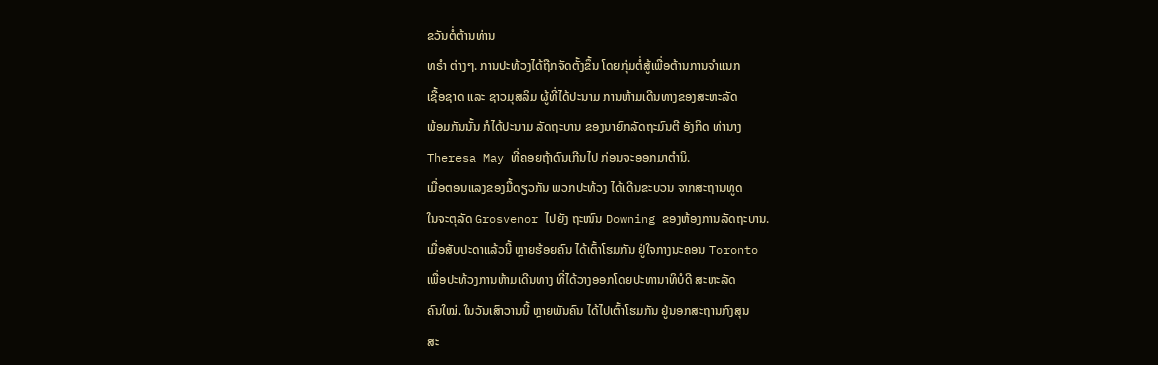ຂວັນຕໍ່ຕ້ານທ່ານ
ທຣຳ ຕ່າງໆ. ການປະທ້ວງໄດ້ຖືກຈັດຕັ້ງຂຶ້ນ ໂດຍກຸ່ມຕໍ່ສູ້ເພື່ອຕ້ານການຈຳແນກ
ເຊື້ອຊາດ ແລະ ຊາວມຸສລິມ ຜູ້ທີ່ໄດ້ປະນາມ ການຫ້າມເດີນທາງຂອງສະຫະລັດ
ພ້ອມກັນນັ້ນ ກໍໄດ້ປະນາມ ລັດຖະບານ ຂອງນາຍົກລັດຖະມົນຕີ ອັງກິດ ທ່ານາງ
Theresa May ທີ່ຄອຍຖ້າດົນເກີນໄປ ກ່ອນຈະອອກມາຕຳນິ.
ເມື່ອຕອນແລງຂອງມື້ດຽວກັນ ພວກປະທ້ວງ ໄດ້ເດີນຂະບວນ ຈາກສະຖານທູດ
ໃນຈະຕຸລັດ Grosvenor ໄປຍັງ ຖະໜົນ Downing ຂອງຫ້ອງການລັດຖະບານ.
ເມື່ອສັບປະດາແລ້ວນີ້ ຫຼາຍຮ້ອຍຄົນ ໄດ້ເຕົ້າໂຮມກັນ ຢູ່ໃຈກາງນະຄອນ Toronto
ເພື່ອປະທ້ວງການຫ້າມເດີນທາງ ທີ່ໄດ້ວາງອອກໂດຍປະທານາທິບໍດີ ສະຫະລັດ
ຄົນໃໝ່. ໃນວັນເສົາວານນີ້ ຫຼາຍພັນຄົນ ໄດ້ໄປເຕົ້າໂຮມກັນ ຢູ່ນອກສະຖານກົງສຸນ
ສະ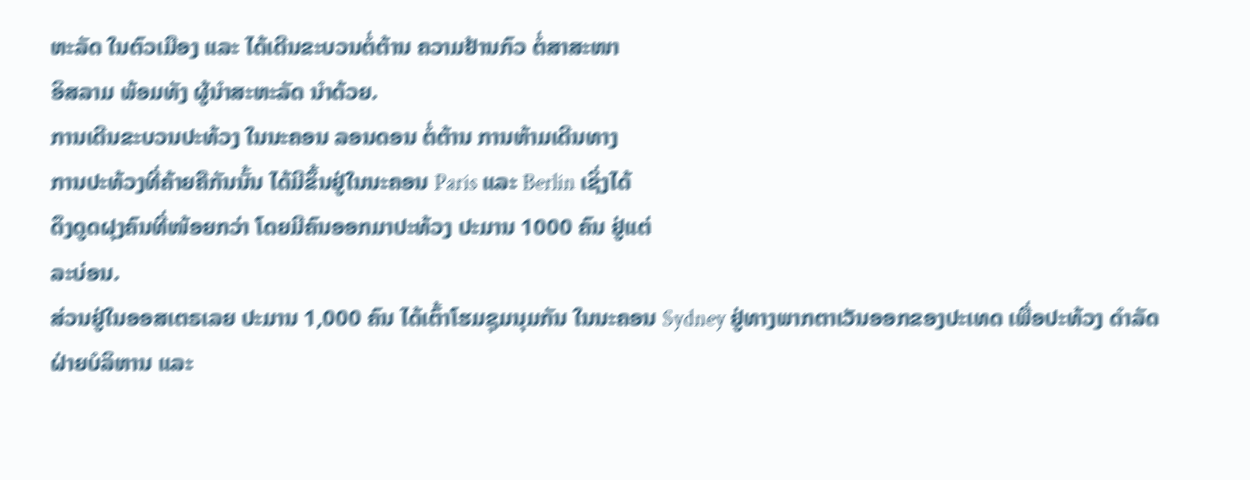ຫະລັດ ໃນຕົວເມືອງ ແລະ ໄດ້ເດີນຂະບວນຕໍ່ຕ້ານ ຄວາມຢ້ານກົວ ຕໍ່ສາສະໜາ
ອິສລາມ ພ້ອມທັງ ຜູ້ນຳສະຫະລັດ ນຳດ້ວຍ.
ການເດີນຂະບວນປະທ້ວງ ໃນນະຄອນ ລອນດອນ ຕໍ່ຕ້ານ ການຫ້າມເດີນທາງ
ການປະທ້ວງທີ່ຄ້າຍຄືກັນນັ້ນ ໄດ້ມີຂຶ້ນຢູ່ໃນນະຄອນ Paris ແລະ Berlin ເຊິ່ງໄດ້
ດຶງດູດຝຸງຄົນທີ່ໜ້ອຍກວ່າ ໂດຍມີຄົນອອກມາປະທ້ວງ ປະມານ 1000 ຄົນ ຢູ່ແຕ່
ລະບ່ອນ.
ສ່ວນຢູ່ໃນອອສເຕຣເລຍ ປະມານ 1,000 ຄົນ ໄດ້ເຕົ້າໂຮມຊຸມນຸມກັນ ໃນນະຄອນ Sydney ຢູ່ທາງພາກຕາເວັນອອກຂອງປະເທດ ເພື່ອປະທ້ວງ ດຳລັດຝ່າຍບໍລິຫານ ແລະ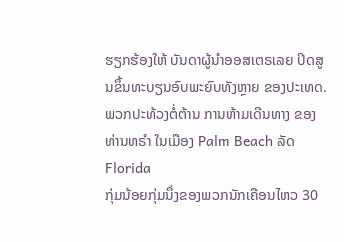ຮຽກຮ້ອງໃຫ້ ບັນດາຜູ້ນຳອອສເຕຣເລຍ ປິດສູນຂຶ້ນທະບຽນອົບພະຍົບທັງຫຼາຍ ຂອງປະເທດ.
ພວກປະທ້ວງຕໍ່ຕ້ານ ການຫ້າມເດີນທາງ ຂອງທ່ານທຣຳ ໃນເມືອງ Palm Beach ລັດ Florida
ກຸ່ມນ້ອຍກຸ່ມນຶ່ງຂອງພວກນັກເຄືອນໄຫວ 30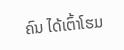ຄົນ ໄດ້ເຕົ້າໂຮມ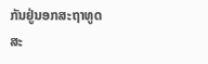ກັນຢູ່ນອກສະຖາທູດ
ສະ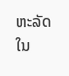ຫະລັດ ໃນ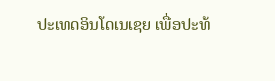ປະເທດອິນໂດເນເຊຍ ເພື່ອປະທ້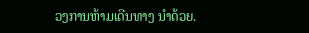ວງການຫ້າມເດີນທາງ ນຳດ້ວຍ.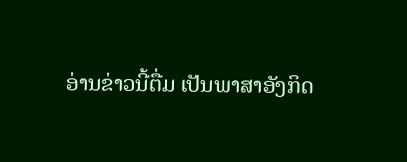ອ່ານຂ່າວນີ້ຕື່ມ ເປັນພາສາອັງກິດ